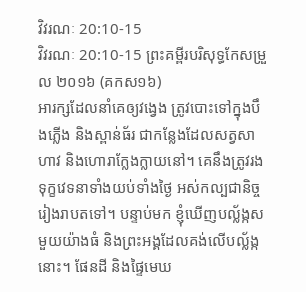វិវរណៈ 20:10-15
វិវរណៈ 20:10-15 ព្រះគម្ពីរបរិសុទ្ធកែសម្រួល ២០១៦ (គកស១៦)
អារក្សដែលនាំគេឲ្យវង្វេង ត្រូវបោះទៅក្នុងបឹងភ្លើង និងស្ពាន់ធ័រ ជាកន្លែងដែលសត្វសាហាវ និងហោរាក្លែងក្លាយនៅ។ គេនឹងត្រូវរងទុក្ខវេទនាទាំងយប់ទាំងថ្ងៃ អស់កល្បជានិច្ចរៀងរាបតទៅ។ បន្ទាប់មក ខ្ញុំឃើញបល្ល័ង្កសមួយយ៉ាងធំ និងព្រះអង្គដែលគង់លើបល្ល័ង្កនោះ។ ផែនដី និងផ្ទៃមេឃ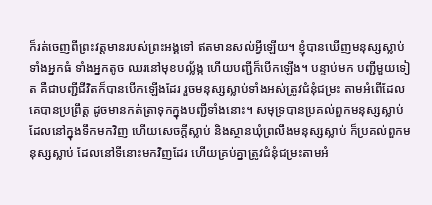ក៏រត់ចេញពីព្រះវត្តមានរបស់ព្រះអង្គទៅ ឥតមានសល់អ្វីឡើយ។ ខ្ញុំបានឃើញមនុស្សស្លាប់ ទាំងអ្នកធំ ទាំងអ្នកតូច ឈរនៅមុខបល្ល័ង្ក ហើយបញ្ជីក៏បើកឡើង។ បន្ទាប់មក បញ្ជីមួយទៀត គឺជាបញ្ជីជីវិតក៏បានបើកឡើងដែរ រួចមនុស្សស្លាប់ទាំងអស់ត្រូវជំនុំជម្រះ តាមអំពើដែលគេបានប្រព្រឹត្ត ដូចមានកត់ត្រាទុកក្នុងបញ្ជីទាំងនោះ។ សមុទ្របានប្រគល់ពួកមនុស្សស្លាប់ ដែលនៅក្នុងទឹកមកវិញ ហើយសេចក្ដីស្លាប់ និងស្ថានឃុំព្រលឹងមនុស្សស្លាប់ ក៏ប្រគល់ពួកមនុស្សស្លាប់ ដែលនៅទីនោះមកវិញដែរ ហើយគ្រប់គ្នាត្រូវជំនុំជម្រះតាមអំ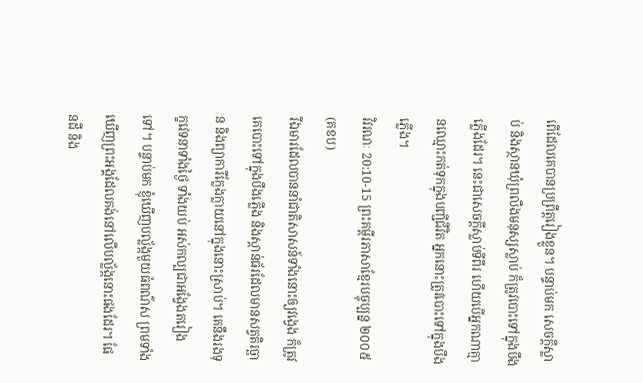ពើដែលគេបានប្រព្រឹត្តរៀងខ្លួន។ បន្ទាប់មក សេចក្ដីស្លាប់ និងស្ថានឃុំព្រលឹងមនុស្សស្លាប់ ក៏ត្រូវបោះទៅក្នុងបឹងភ្លើងដែរ។ នេះជាសេចក្ដីស្លាប់ទីពីរ ហើយបើអ្នកណាគ្មានឈ្មោះកត់ទុកក្នុងបញ្ជីជីវិត អ្នកនោះត្រូវបោះទៅក្នុងបឹងភ្លើង។
វិវរណៈ 20:10-15 ព្រះគម្ពីរភាសាខ្មែរបច្ចុប្បន្ន ២០០៥ (គខប)
រីឯមារដែលបាននាំជាតិសាសន៍ទាំងនោះឲ្យវង្វេង ក៏ត្រូវគេបោះទៅក្នុងបឹងភ្លើង និងស្ពាន់ធ័រដែលមានសត្វតិរច្ឆាន និងព្យាការីក្លែងក្លាយនៅក្នុងនោះស្រាប់។ គេនឹងរងទុក្ខវេទនាទាំងថ្ងៃ ទាំងយប់ អស់កល្បជាអង្វែងតរៀងទៅ។ បន្ទាប់មក ខ្ញុំឃើញបល្ល័ង្កមួយធំពណ៌ស ព្រមទាំងឃើញព្រះអង្គដែលគង់នៅលើបល្ល័ង្កនោះផងដែរ។ ផែនដី និង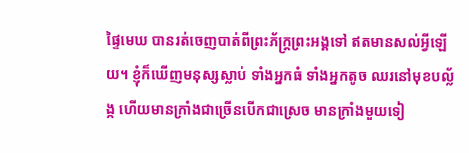ផ្ទៃមេឃ បានរត់ចេញបាត់ពីព្រះភ័ក្ត្រព្រះអង្គទៅ ឥតមានសល់អ្វីឡើយ។ ខ្ញុំក៏ឃើញមនុស្សស្លាប់ ទាំងអ្នកធំ ទាំងអ្នកតូច ឈរនៅមុខបល្ល័ង្ក ហើយមានក្រាំងជាច្រើនបើកជាស្រេច មានក្រាំងមួយទៀ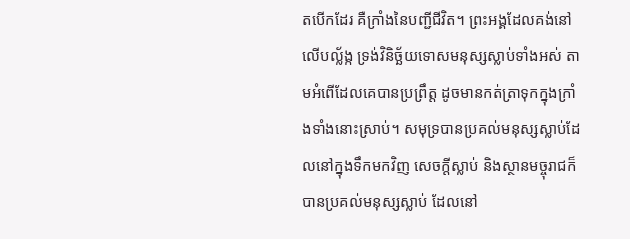តបើកដែរ គឺក្រាំងនៃបញ្ជីជីវិត។ ព្រះអង្គដែលគង់នៅលើបល្ល័ង្ក ទ្រង់វិនិច្ឆ័យទោសមនុស្សស្លាប់ទាំងអស់ តាមអំពើដែលគេបានប្រព្រឹត្ត ដូចមានកត់ត្រាទុកក្នុងក្រាំងទាំងនោះស្រាប់។ សមុទ្របានប្រគល់មនុស្សស្លាប់ដែលនៅក្នុងទឹកមកវិញ សេចក្ដីស្លាប់ និងស្ថានមច្ចុរាជក៏បានប្រគល់មនុស្សស្លាប់ ដែលនៅ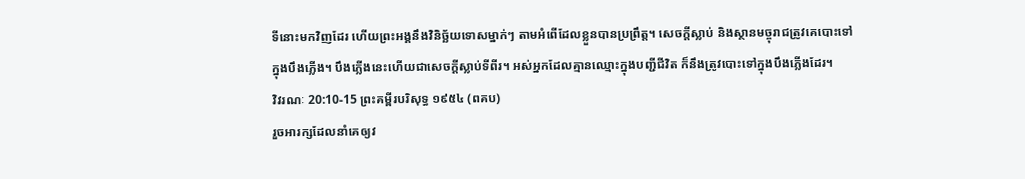ទីនោះមកវិញដែរ ហើយព្រះអង្គនឹងវិនិច្ឆ័យទោសម្នាក់ៗ តាមអំពើដែលខ្លួនបានប្រព្រឹត្ត។ សេចក្ដីស្លាប់ និងស្ថានមច្ចុរាជត្រូវគេបោះទៅក្នុងបឹងភ្លើង។ បឹងភ្លើងនេះហើយជាសេចក្ដីស្លាប់ទីពីរ។ អស់អ្នកដែលគ្មានឈ្មោះក្នុងបញ្ជីជីវិត ក៏នឹងត្រូវបោះទៅក្នុងបឹងភ្លើងដែរ។
វិវរណៈ 20:10-15 ព្រះគម្ពីរបរិសុទ្ធ ១៩៥៤ (ពគប)
រួចអារក្សដែលនាំគេឲ្យវ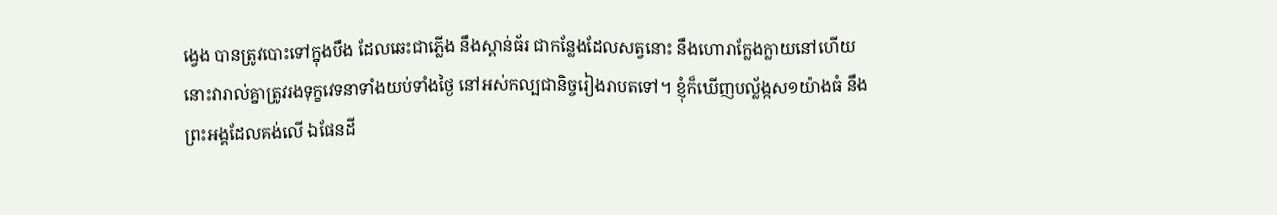ង្វេង បានត្រូវបោះទៅក្នុងបឹង ដែលឆេះជាភ្លើង នឹងស្ពាន់ធ័រ ជាកន្លែងដែលសត្វនោះ នឹងហោរាក្លែងក្លាយនៅហើយ នោះវារាល់គ្នាត្រូវរងទុក្ខវេទនាទាំងយប់ទាំងថ្ងៃ នៅអស់កល្បជានិច្ចរៀងរាបតទៅ។ ខ្ញុំក៏ឃើញបល្ល័ង្កស១យ៉ាងធំ នឹងព្រះអង្គដែលគង់លើ ឯផែនដី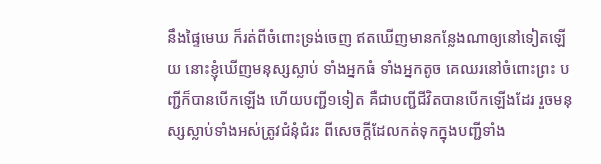នឹងផ្ទៃមេឃ ក៏រត់ពីចំពោះទ្រង់ចេញ ឥតឃើញមានកន្លែងណាឲ្យនៅទៀតឡើយ នោះខ្ញុំឃើញមនុស្សស្លាប់ ទាំងអ្នកធំ ទាំងអ្នកតូច គេឈរនៅចំពោះព្រះ បញ្ជីក៏បានបើកឡើង ហើយបញ្ជី១ទៀត គឺជាបញ្ជីជីវិតបានបើកឡើងដែរ រួចមនុស្សស្លាប់ទាំងអស់ត្រូវជំនុំជំរះ ពីសេចក្ដីដែលកត់ទុកក្នុងបញ្ជីទាំង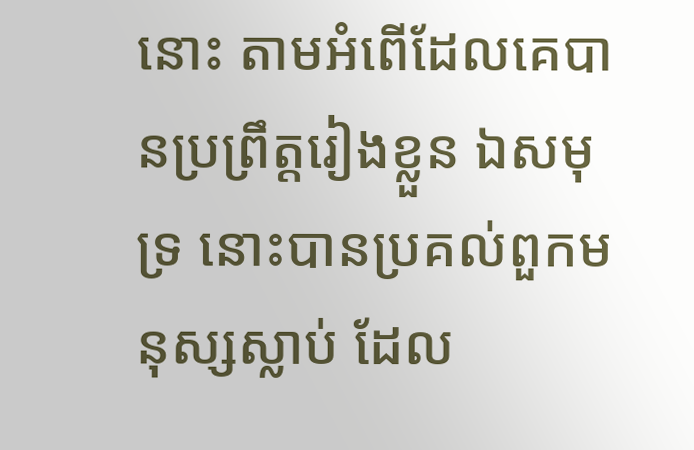នោះ តាមអំពើដែលគេបានប្រព្រឹត្តរៀងខ្លួន ឯសមុទ្រ នោះបានប្រគល់ពួកមនុស្សស្លាប់ ដែល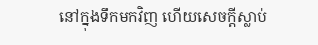នៅក្នុងទឹកមកវិញ ហើយសេចក្ដីស្លាប់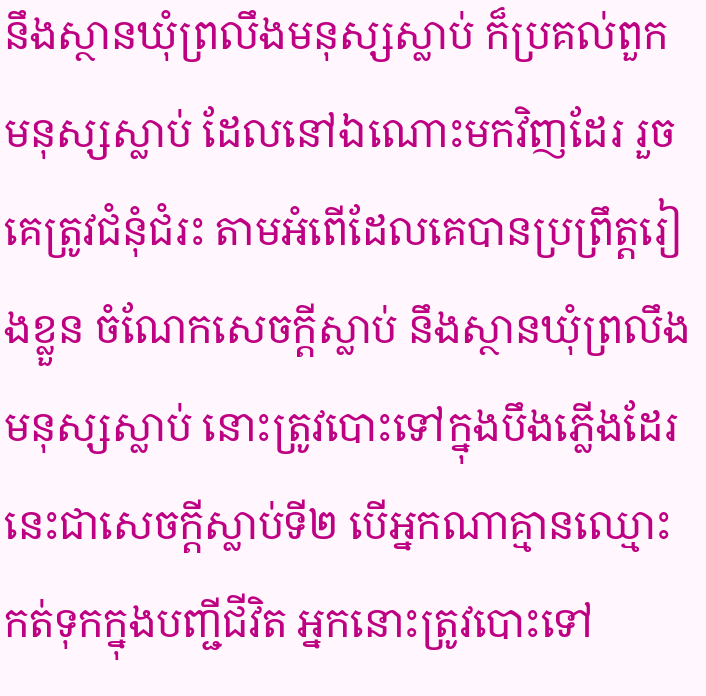នឹងស្ថានឃុំព្រលឹងមនុស្សស្លាប់ ក៏ប្រគល់ពួកមនុស្សស្លាប់ ដែលនៅឯណោះមកវិញដែរ រួចគេត្រូវជំនុំជំរះ តាមអំពើដែលគេបានប្រព្រឹត្តរៀងខ្លួន ចំណែកសេចក្ដីស្លាប់ នឹងស្ថានឃុំព្រលឹងមនុស្សស្លាប់ នោះត្រូវបោះទៅក្នុងបឹងភ្លើងដែរ នេះជាសេចក្ដីស្លាប់ទី២ បើអ្នកណាគ្មានឈ្មោះកត់ទុកក្នុងបញ្ជីជីវិត អ្នកនោះត្រូវបោះទៅ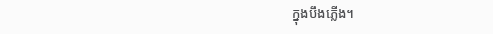ក្នុងបឹងភ្លើង។